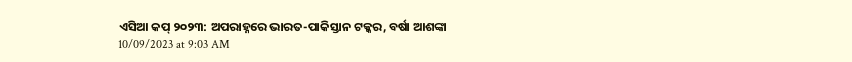ଏସିଆ କପ୍ ୨୦୨୩: ଅପରାହ୍ନରେ ଭାରତ-ପାକିସ୍ତାନ ଟକ୍କର, ବର୍ଷା ଆଶଙ୍କା
10/09/2023 at 9:03 AM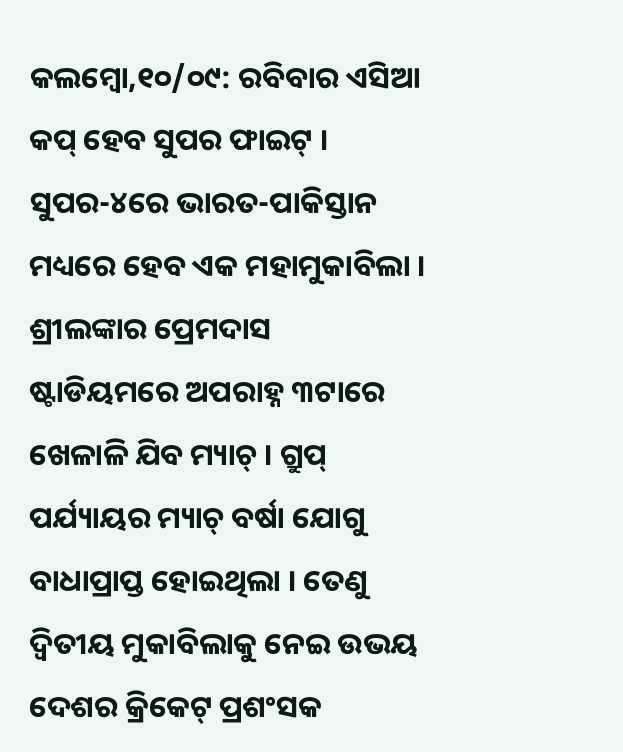କଲମ୍ବୋ,୧୦/୦୯: ରବିବାର ଏସିଆ କପ୍ ହେବ ସୁପର ଫାଇଟ୍ । ସୁପର-୪ରେ ଭାରତ-ପାକିସ୍ତାନ ମଧ୍ୟରେ ହେବ ଏକ ମହାମୁକାବିଲା । ଶ୍ରୀଲଙ୍କାର ପ୍ରେମଦାସ ଷ୍ଟାଡିୟମରେ ଅପରାହ୍ନ ୩ଟାରେ ଖେଳାଳି ଯିବ ମ୍ୟାଚ୍ । ଗ୍ରୁପ୍ ପର୍ଯ୍ୟାୟର ମ୍ୟାଚ୍ ବର୍ଷା ଯୋଗୁ ବାଧାପ୍ରାପ୍ତ ହୋଇଥିଲା । ତେଣୁ ଦ୍ୱିତୀୟ ମୁକାବିଲାକୁ ନେଇ ଉଭୟ ଦେଶର କ୍ରିକେଟ୍ ପ୍ରଶଂସକ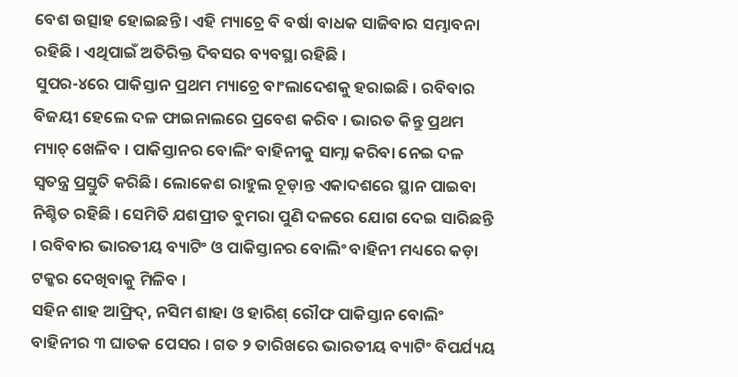ବେଶ ଉତ୍ସାହ ହୋଇଛନ୍ତି । ଏହି ମ୍ୟାଚ୍ରେ ବି ବର୍ଷା ବାଧକ ସାଜିବାର ସମ୍ଭାବନା ରହିଛି । ଏଥିପାଇଁ ଅତିରିକ୍ତ ଦିବସର ବ୍ୟବସ୍ଥା ରହିଛି ।
ସୁପର-୪ରେ ପାକିସ୍ତାନ ପ୍ରଥମ ମ୍ୟାଚ୍ରେ ବାଂଲାଦେଶକୁ ହରାଇଛି । ରବିବାର ବିଜୟୀ ହେଲେ ଦଳ ଫାଇନାଲରେ ପ୍ରବେଶ କରିବ । ଭାରତ କିନ୍ତୁ ପ୍ରଥମ ମ୍ୟାଚ୍ ଖେଳିବ । ପାକିସ୍ତାନର ବୋଲିଂ ବାହିନୀକୁ ସାମ୍ନା କରିବା ନେଇ ଦଳ ସ୍ୱତନ୍ତ୍ର ପ୍ରସ୍ତୁତି କରିଛି। ଲୋକେଶ ରାହୁଲ ଚୂଡ଼ାନ୍ତ ଏକାଦଶରେ ସ୍ଥାନ ପାଇବା ନିଶ୍ଚିତ ରହିଛି । ସେମିତି ଯଶପ୍ରୀତ ବୁମରା ପୁଣି ଦଳରେ ଯୋଗ ଦେଇ ସାରିଛନ୍ତି । ରବିବାର ଭାରତୀୟ ବ୍ୟାଟିଂ ଓ ପାକିସ୍ତାନର ବୋଲିଂ ବାହିନୀ ମଧ୍ୟରେ କଡ଼ା ଟକ୍କର ଦେଖିବାକୁ ମିଳିବ ।
ସହିନ ଶାହ ଆଫ୍ରିଦ୍, ନସିମ ଶାହା ଓ ହାରିଶ୍ ରୌଫ ପାକିସ୍ତାନ ବୋଲିଂ ବାହିନୀର ୩ ଘାତକ ପେସର । ଗତ ୨ ତାରିଖରେ ଭାରତୀୟ ବ୍ୟାଟିଂ ବିପର୍ଯ୍ୟୟ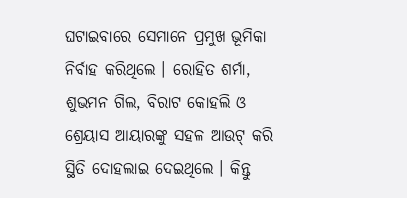ଘଟାଇବାରେ ସେମାନେ ପ୍ରମୁଖ ଭୂମିକା ନିର୍ବାହ କରିଥିଲେ । ରୋହିତ ଶର୍ମା, ଶୁଭମନ ଗିଲ, ବିରାଟ କୋହଲି ଓ ଶ୍ରେୟାସ ଆୟାରଙ୍କୁ ସହଳ ଆଉଟ୍ କରି ସ୍ଥିତି ଦୋହଲାଇ ଦେଇଥିଲେ । କିନ୍ତୁ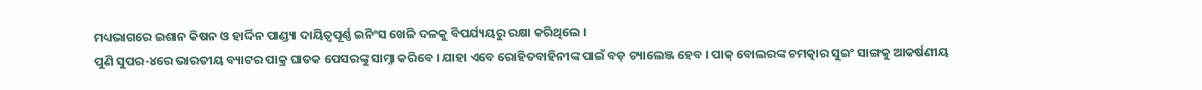ମଧ୍ୟଭାଗରେ ଇଶାନ କିଷନ ଓ ହାର୍ଦ୍ଦିନ ପାଣ୍ଡ୍ୟା ଦାୟିତ୍ୱପୂର୍ଣ୍ଣ ଇନିଂସ ଖେଳି ଦଳକୁ ବିପର୍ଯ୍ୟୟରୁ ରକ୍ଷା କରିଥିଲେ ।
ପୁଣି ସୁପର-୪ରେ ଭାରତୀୟ ବ୍ୟାଟର ପାକ୍ର ଘାତକ ପେସରଙ୍କୁ ସାମ୍ନା କରିବେ । ଯାହା ଏବେ ରୋହିତବାହିନୀଙ୍କ ପାଇଁ ବଡ଼ ଚ୍ୟାଲେଞ୍ଜ ହେବ । ପାକ୍ ବୋଲରଙ୍କ ଚମତ୍କାର ସୁଇଂ ସାଙ୍ଗକୁ ଆକର୍ଷଣୀୟ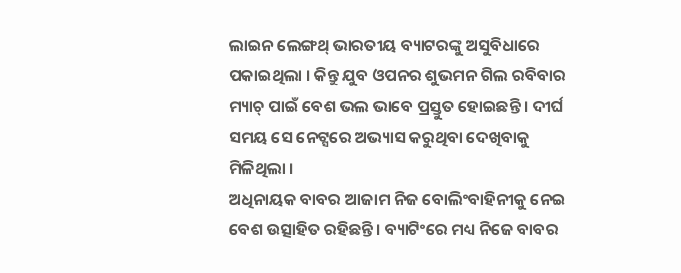ଲାଇନ ଲେଙ୍ଗଥ୍ ଭାରତୀୟ ବ୍ୟାଟରଙ୍କୁ ଅସୁବିଧାରେ ପକାଇଥିଲା । କିନ୍ତୁ ଯୁବ ଓପନର ଶୁଭମନ ଗିଲ ରବିବାର ମ୍ୟାଚ୍ ପାଇଁ ବେଶ ଭଲ ଭାବେ ପ୍ରସ୍ତୁତ ହୋଇଛନ୍ତି । ଦୀର୍ଘ ସମୟ ସେ ନେଟ୍ସରେ ଅଭ୍ୟାସ କରୁଥିବା ଦେଖିବାକୁ ମିଳିଥିଲା ।
ଅଧିନାୟକ ବାବର ଆଜାମ ନିଜ ବୋଲିଂବାହିନୀକୁ ନେଇ ବେଶ ଉତ୍ସାହିତ ରହିଛନ୍ତି । ବ୍ୟାଟିଂରେ ମଧ୍ୟ ନିଜେ ବାବର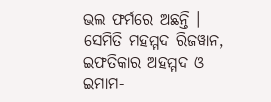ଭଲ ଫର୍ମରେ ଅଛନ୍ତି । ସେମିତି ମହମ୍ମଦ ରିଜୱାନ, ଇଫତିକାର ଅହମ୍ମଦ ଓ ଇମାମ-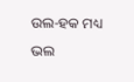ଉଲ-ହକ ମଧ୍ୟ ଭଲ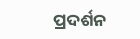ପ୍ରଦର୍ଶନ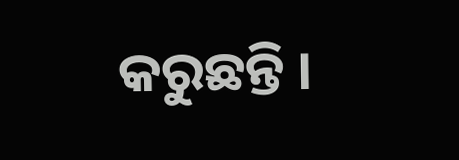କରୁଛନ୍ତି ।